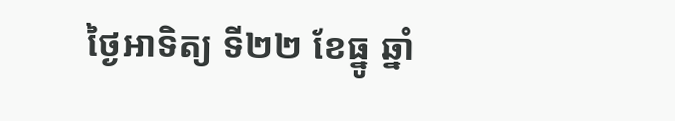ថ្ងៃអាទិត្យ ទី២២ ខែធ្នូ ឆ្នាំ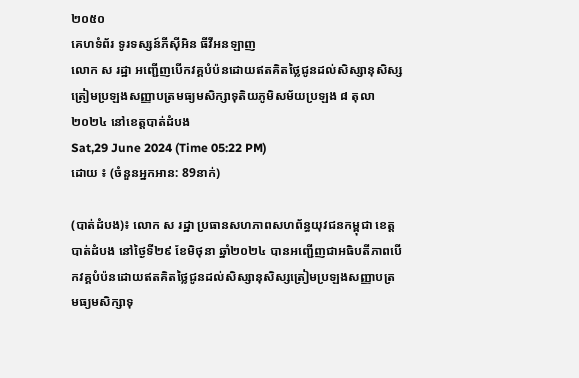២០៥០
គេហទំព័រ ទូរទស្សន៍ភីស៊ីអិន ធីវីអនឡាញ
លោក ស រដ្ឋា អញ្ជើញបើកវគ្គបំប៉នដោយឥតគិតថ្លៃជូនដល់សិស្សានុសិស្សត្រៀមប្រឡងសញ្ញាបត្រមធ្យមសិក្សាទុតិយភូមិសម័យប្រឡង ៨ តុលា ២០២៤ នៅខេត្តបាត់ដំបង
Sat,29 June 2024 (Time 05:22 PM)
ដោយ ៖ (ចំនួនអ្នកអាន: 89នាក់)

(បាត់ដំបង)៖ លោក ស រដ្ឋា ប្រធានសហភាពសហព័ន្ធយុវជនកម្ពុជា ខេត្តបាត់ដំបង នៅថ្ងៃទី២៩ ខែមិថុនា ឆ្នាំ២០២៤ បានអញ្ជើញជាអធិបតីភាពបើកវគ្គបំប៉នដោយឥតគិតថ្លៃជូនដល់សិស្សានុសិស្សត្រៀមប្រឡងសញ្ញាបត្រមធ្យមសិក្សាទុ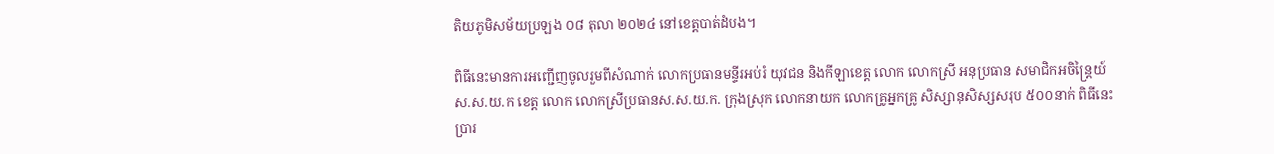តិយភូមិសម័យប្រឡង ០៨ តុលា ២០២៤ នៅខេត្តបាត់ដំបង។

ពិធីនេះមានការអញ្ជើញចូលរួមពីសំណាក់ លោកប្រធានមន្ទីរអប់រំ យុវជន និងកីឡាខេត្ត លោក លោកស្រី អនុប្រធាន សមាជិកអចិន្ត្រៃយ៍ ស.ស.យ.ក ខេត្ត លោក លោកស្រីប្រធានស.ស.យ.ក. ក្រុងស្រុក លោកនាយក លោកគ្រូអ្នកគ្រូ សិស្សានុសិស្សសរុប ៥០០នាក់ ពិធីនេះប្រារ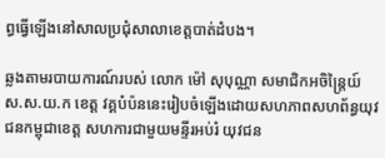ព្ធធ្វើឡើងនៅសាលប្រជុំសាលាខេត្តបាត់ដំបង។

ឆ្លងតាមរបាយការណ៍របស់ លោក ម៉ៅ សុបុណ្ណា សមាជិកអចិន្ត្រៃយ៍ ស.ស.យ.ក ខេត្ត វគ្គបំប៉ននេះរៀបចំឡើងដោយសហភាពសហព័ន្ធយុវជនកម្ពុជាខេត្ត សហការជាមួយមន្ទីរអប់រំ យុវជន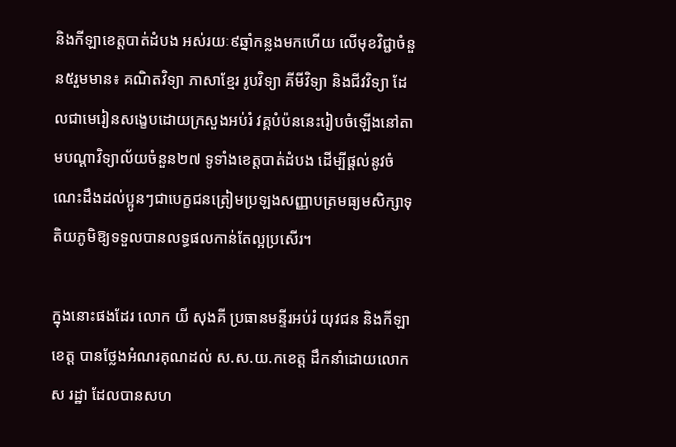និងកីឡាខេត្តបាត់ដំបង អស់រយៈ៩ឆ្នាំកន្លងមកហើយ លើមុខវិជ្ជាចំនួន៥រួមមាន៖ គណិតវិទ្យា ភាសាខ្មែរ រូបវិទ្យា គីមីវិទ្យា និងជីវវិទ្យា ដែលជាមេរៀនសង្ខេបដោយក្រសួងអប់រំ វគ្គបំប៉ននេះរៀបចំឡើងនៅតាមបណ្តាវិទ្យាល័យចំនួន២៧ ទូទាំងខេត្តបាត់ដំបង ដើម្បីផ្តល់នូវចំណេះដឹងដល់ប្អូនៗជាបេក្ខជនត្រៀមប្រឡងសញ្ញាបត្រមធ្យមសិក្សាទុតិយភូមិឱ្យទទួលបានលទ្ធផលកាន់តែល្អប្រសើរ។

ក្នុងនោះផងដែរ លោក យី សុងគី ប្រធានមន្ទីរអប់រំ យុវជន និងកីឡាខេត្ត បានថ្លែងអំណរគុណដល់ ស.ស.យ.កខេត្ត ដឹកនាំដោយលោក ស រដ្ឋា ដែលបានសហ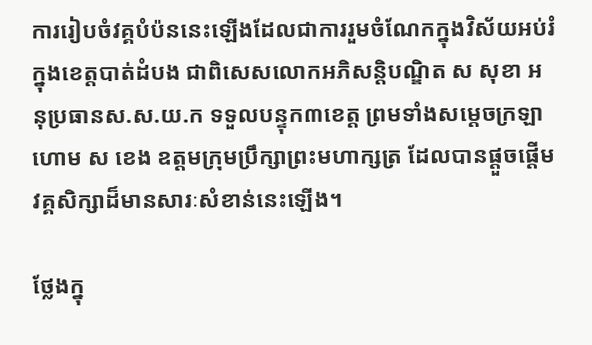ការរៀបចំវគ្គបំប៉ននេះឡើងដែលជាការរួមចំណែកក្នុងវិស័យអប់រំក្នុងខេត្តបាត់ដំបង ជាពិសេសលោកអភិសន្តិបណ្ឌិត ស សុខា អនុប្រធានស.ស.យ.ក ទទួលបន្ទុក៣ខេត្ត ព្រមទាំងសម្តេចក្រឡាហោម ស ខេង ឧត្តមក្រុមប្រឹក្សាព្រះមហាក្សត្រ ដែលបានផ្តួចផ្តើមវគ្គសិក្សាដ៏មានសារៈសំខាន់នេះឡើង។

ថ្លែងក្នុ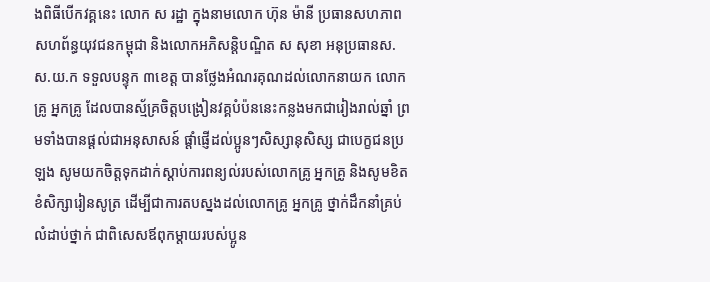ងពិធីបើកវគ្គនេះ លោក ស រដ្ឋា ក្នុងនាមលោក ហ៊ុន ម៉ានី ប្រធានសហភាពសហព័ន្ធយុវជនកម្ពុជា និងលោកអភិសន្តិបណ្ឌិត ស សុខា អនុប្រធានស.ស.យ.ក ទទួលបន្ទុក ៣ខេត្ត បានថ្លែងអំណរគុណដល់លោកនាយក លោកគ្រូ អ្នកគ្រូ ដែលបានស្ម័គ្រចិត្តបង្រៀនវគ្គបំប៉ននេះកន្លងមកជារៀងរាល់ឆ្នាំ ព្រមទាំងបានផ្តល់ជាអនុសាសន៍ ផ្តាំផ្ញើដល់ប្អូនៗសិស្សានុសិស្ស ជាបេក្ខជនប្រឡង សូមយកចិត្តទុកដាក់ស្តាប់ការពន្យល់របស់លោកគ្រូ អ្នកគ្រូ និងសូមខិតខំសិក្សារៀនសូត្រ ដើម្បីជាការតបស្នងដល់លោកគ្រូ អ្នកគ្រូ ថ្នាក់ដឹកនាំគ្រប់លំដាប់ថ្នាក់ ជាពិសេសឪពុកម្តាយរបស់ប្អូន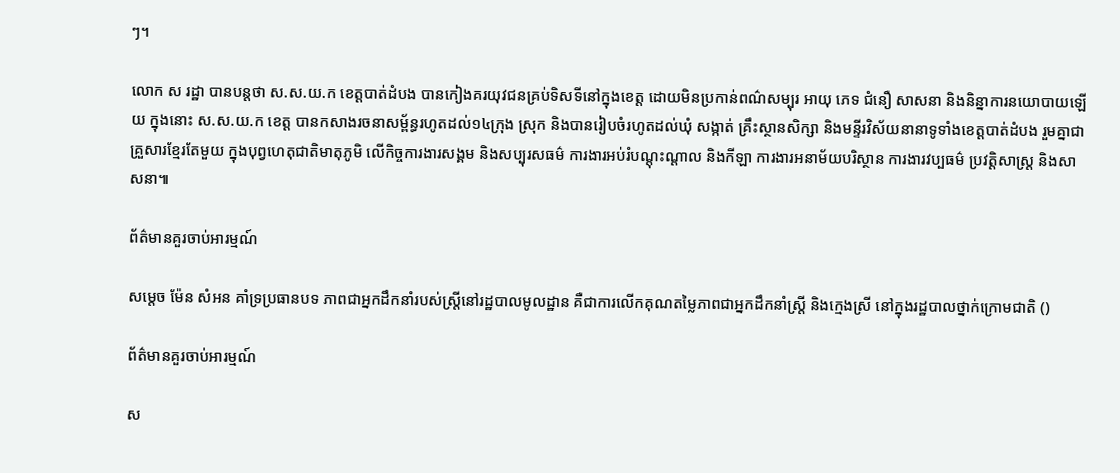ៗ។

លោក ស រដ្ឋា បានបន្តថា ស.ស.យ.ក ខេត្តបាត់ដំបង បានកៀងគរយុវជនគ្រប់ទិសទីនៅក្នុងខេត្ត ដោយមិនប្រកាន់ពណ៌សម្បុរ អាយុ ភេទ ជំនឿ សាសនា និងនិន្នាការនយោបាយឡើយ ក្នុងនោះ ស.ស.យ.ក ខេត្ត បានកសាងរចនាសម្ព័ន្ធរហូតដល់១៤ក្រុង ស្រុក និងបានរៀបចំរហូតដល់ឃុំ សង្កាត់ គ្រឹះស្ថានសិក្សា និងមន្ទីរវិស័យនានាទូទាំងខេត្តបាត់ដំបង រួមគ្នាជាគ្រួសារខ្មែរតែមួយ ក្នុងបុព្វហេតុជាតិមាតុភូមិ លើកិច្ចការងារសង្គម និងសប្បុរសធម៌ ការងារអប់រំបណ្តុះណ្តាល និងកីឡា ការងារអនាម័យបរិស្ថាន ការងារវប្បធម៌ ប្រវត្តិសាស្ត្រ និងសាសនា៕

ព័ត៌មានគួរចាប់អារម្មណ៍

សម្តេច ម៉ែន សំអន គាំទ្រប្រធានបទ ភាពជាអ្នកដឹកនាំរបស់ស្ត្រីនៅរដ្ឋបាលមូលដ្ឋាន គឺជាការលើកគុណតម្លៃភាពជាអ្នកដឹកនាំស្ត្រី និងក្មេងស្រី នៅក្នុងរដ្ឋបាលថ្នាក់ក្រោមជាតិ ()

ព័ត៌មានគួរចាប់អារម្មណ៍

ស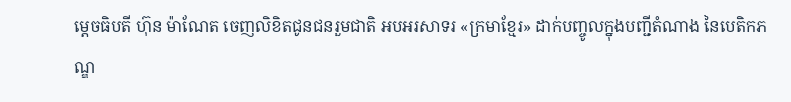ម្តេចធិបតី ហ៊ុន ម៉ាណែត ចេញលិខិតជូនជនរួមជាតិ អបអរសាទរ «ក្រមាខ្មែរ» ដាក់បញ្ចូលក្នុងបញ្ជីតំណាង នៃបេតិកភណ្ឌ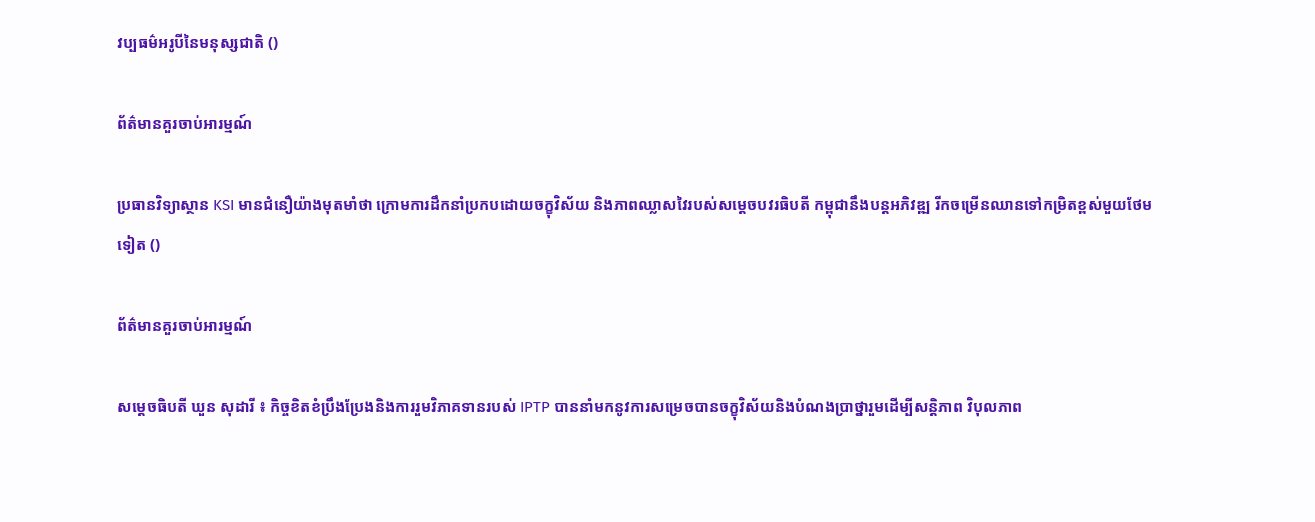វប្បធម៌អរូបីនៃមនុស្សជាតិ ()

ព័ត៌មានគួរចាប់អារម្មណ៍

ប្រធានវិទ្យាស្ថាន KSI មានជំនឿយ៉ាងមុតមាំថា ក្រោមការដឹកនាំប្រកបដោយចក្ខុវិស័យ និងភាពឈ្លាសវៃរបស់សម្ដេចបវរធិបតី កម្ពុជានឹងបន្តអភិវឌ្ឍ រីកចម្រើនឈានទៅកម្រិតខ្ពស់មួយថែមទៀត ()

ព័ត៌មានគួរចាប់អារម្មណ៍

សម្តេចធិបតី ឃួន សុដារី ៖ កិច្ចខិតខំប្រឹងប្រែងនិងការរួមវិភាគទានរបស់ IPTP បាននាំមកនូវការសម្រេចបានចក្ខុវិស័យនិងបំណងប្រាថ្នារួមដើម្បីសន្តិភាព វិបុលភាព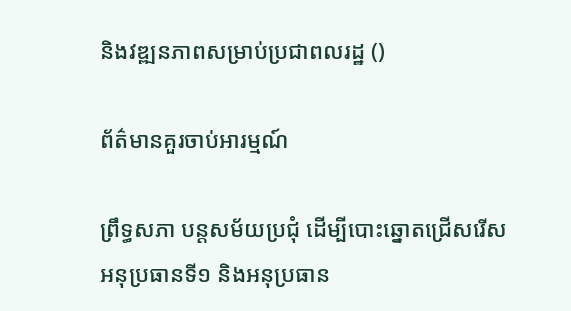និងវឌ្ឍនភាពសម្រាប់ប្រជាពលរដ្ឋ ()

ព័ត៌មានគួរចាប់អារម្មណ៍

ព្រឹទ្ធសភា បន្តសម័យប្រជុំ ដើម្បីបោះឆ្នោតជ្រើសរើស អនុប្រធានទី១ និងអនុប្រធាន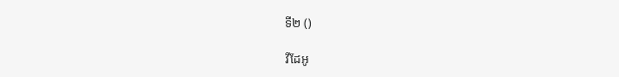ទី២ ()

វីដែអូ